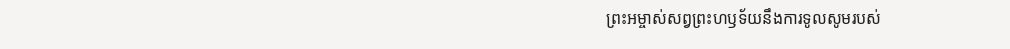ព្រះអម្ចាស់សព្វព្រះហឫទ័យនឹងការទូលសូមរបស់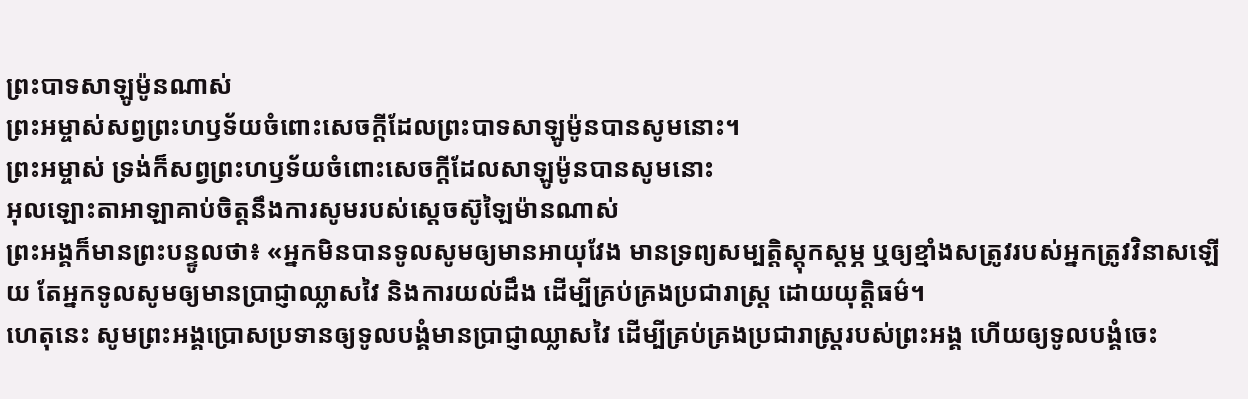ព្រះបាទសាឡូម៉ូនណាស់
ព្រះអម្ចាស់សព្វព្រះហឫទ័យចំពោះសេចក្ដីដែលព្រះបាទសាឡូម៉ូនបានសូមនោះ។
ព្រះអម្ចាស់ ទ្រង់ក៏សព្វព្រះហឫទ័យចំពោះសេចក្ដីដែលសាឡូម៉ូនបានសូមនោះ
អុលឡោះតាអាឡាគាប់ចិត្តនឹងការសូមរបស់ស្តេចស៊ូឡៃម៉ានណាស់
ព្រះអង្គក៏មានព្រះបន្ទូលថា៖ «អ្នកមិនបានទូលសូមឲ្យមានអាយុវែង មានទ្រព្យសម្បត្តិស្ដុកស្ដម្ភ ឬឲ្យខ្មាំងសត្រូវរបស់អ្នកត្រូវវិនាសឡើយ តែអ្នកទូលសូមឲ្យមានប្រាជ្ញាឈ្លាសវៃ និងការយល់ដឹង ដើម្បីគ្រប់គ្រងប្រជារាស្ត្រ ដោយយុត្តិធម៌។
ហេតុនេះ សូមព្រះអង្គប្រោសប្រទានឲ្យទូលបង្គំមានប្រាជ្ញាឈ្លាសវៃ ដើម្បីគ្រប់គ្រងប្រជារាស្ត្ររបស់ព្រះអង្គ ហើយឲ្យទូលបង្គំចេះ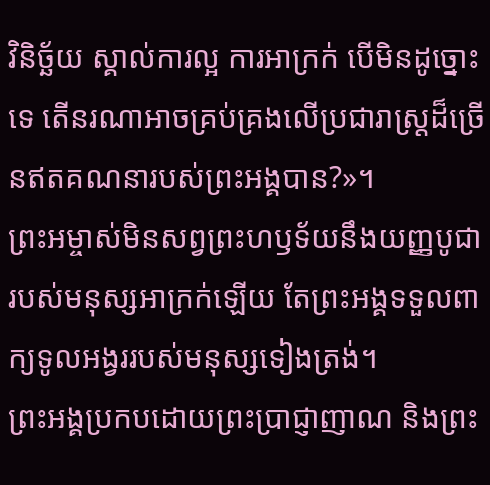វិនិច្ឆ័យ ស្គាល់ការល្អ ការអាក្រក់ បើមិនដូច្នោះទេ តើនរណាអាចគ្រប់គ្រងលើប្រជារាស្ត្រដ៏ច្រើនឥតគណនារបស់ព្រះអង្គបាន?»។
ព្រះអម្ចាស់មិនសព្វព្រះហឫទ័យនឹងយញ្ញបូជារបស់មនុស្សអាក្រក់ឡើយ តែព្រះអង្គទទួលពាក្យទូលអង្វររបស់មនុស្សទៀងត្រង់។
ព្រះអង្គប្រកបដោយព្រះប្រាជ្ញាញាណ និងព្រះ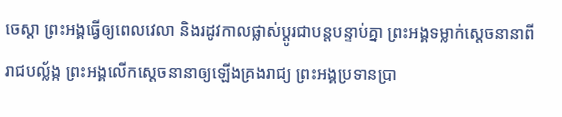ចេស្ដា ព្រះអង្គធ្វើឲ្យពេលវេលា និងរដូវកាលផ្លាស់ប្ដូរជាបន្តបន្ទាប់គ្នា ព្រះអង្គទម្លាក់ស្ដេចនានាពីរាជបល្ល័ង្ក ព្រះអង្គលើកស្ដេចនានាឲ្យឡើងគ្រងរាជ្យ ព្រះអង្គប្រទានប្រា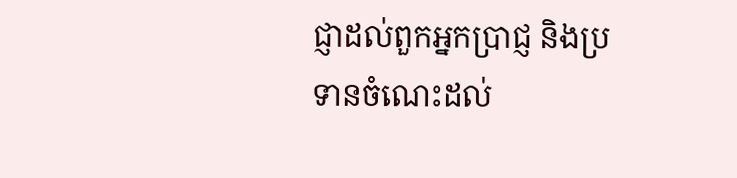ជ្ញាដល់ពួកអ្នកប្រាជ្ញ និងប្រទានចំណេះដល់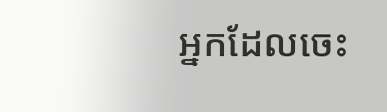អ្នកដែលចេះ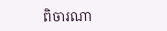ពិចារណា